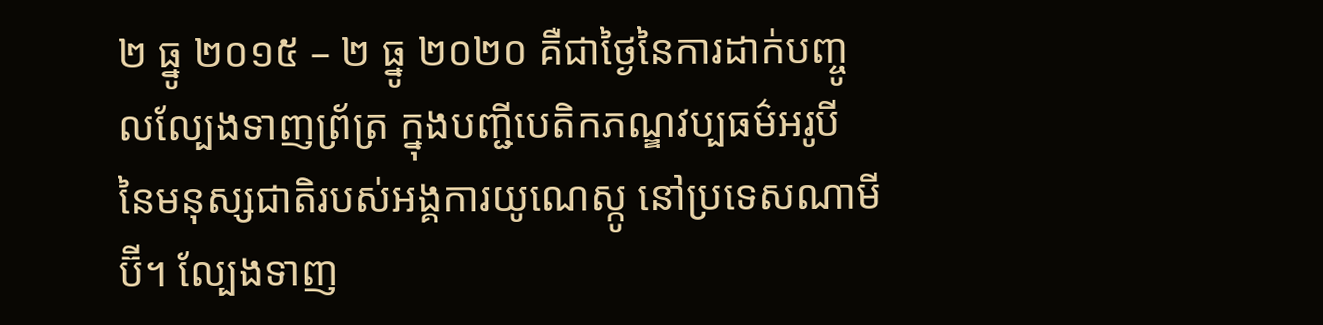២ ធ្នូ ២០១៥ – ២ ធ្នូ ២០២០ គឺជាថ្ងៃនៃការដាក់បញ្ចូលល្បែងទាញព្រ័ត្រ ក្នុងបញ្ជីបេតិកភណ្ឌវប្បធម៌អរូបី នៃមនុស្សជាតិរបស់អង្គការយូណេស្កូ នៅប្រទេសណាមីប៊ី។ ល្បែងទាញ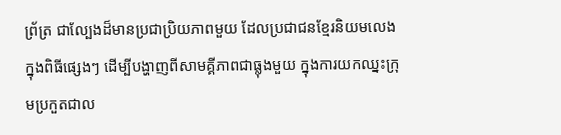ព្រ័ត្រ ជាល្បែងដ៏មានប្រជាប្រិយភាពមួយ ដែលប្រជាជនខ្មែរនិយមលេង ក្នុងពិធីផ្សេងៗ ដើម្បីបង្ហាញពីសាមគ្គីភាពជាធ្លុងមួយ ក្នុងការយកឈ្នះក្រុមប្រកួតជាល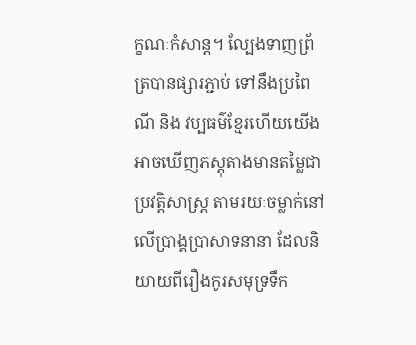ក្ខណៈកំសាន្ត។ ល្បែងទាញព្រ័ត្របានផ្សារភ្ជាប់ ទៅនឹងប្រពៃណី និង វប្បធម៌ខ្មែរហើយយើងអាចឃើញភស្តុតាងមានតម្លៃជាប្រវត្តិសាស្ត្រ តាមរយៈចម្លាក់នៅលើប្រាង្គប្រាសាទនានា ដែលនិយាយពីរឿងកូរសមុទ្រទឹក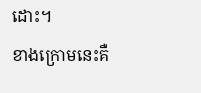ដោះ។
ខាងក្រោមនេះគឺ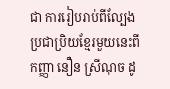ជា ការរៀបរាប់ពីល្បែងប្រជាប្រិយខ្មែរមួយនេះពីកញ្ញា នឿន ស្រីណុច ដូ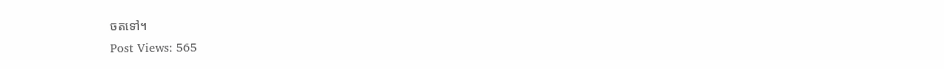ចតទៅ។
Post Views: 565